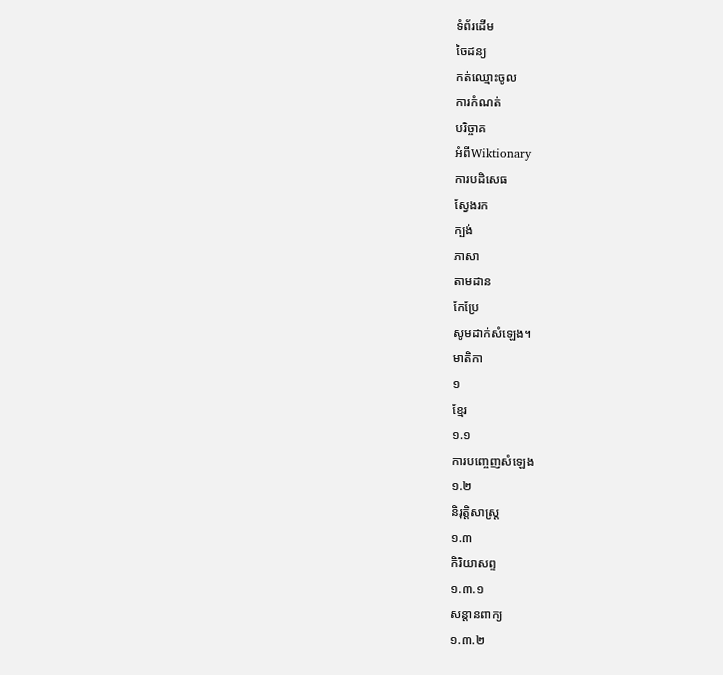ទំព័រដើម
ចៃដន្យ
កត់ឈ្មោះចូល
ការកំណត់
បរិច្ចាគ
អំពីWiktionary
ការបដិសេធ
ស្វែងរក
ក្បង់
ភាសា
តាមដាន
កែប្រែ
សូមដាក់សំឡេង។
មាតិកា
១
ខ្មែរ
១.១
ការបញ្ចេញសំឡេង
១.២
និរុត្តិសាស្ត្រ
១.៣
កិរិយាសព្ទ
១.៣.១
សន្តានពាក្យ
១.៣.២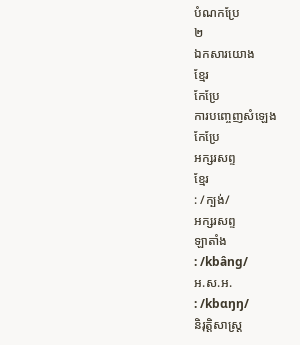បំណកប្រែ
២
ឯកសារយោង
ខ្មែរ
កែប្រែ
ការបញ្ចេញសំឡេង
កែប្រែ
អក្សរសព្ទ
ខ្មែរ
: /ក្បង់/
អក្សរសព្ទ
ឡាតាំង
: /kbâng/
អ.ស.អ.
: /kbɑŋŋ/
និរុត្តិសាស្ត្រ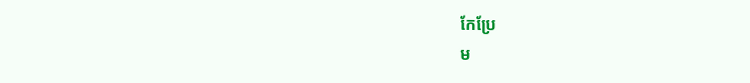កែប្រែ
ម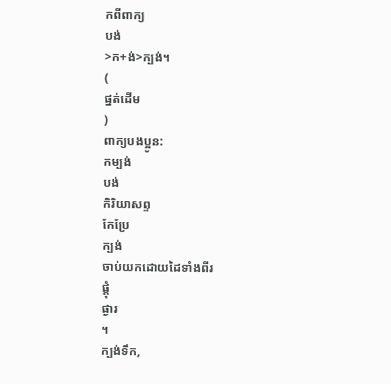កពីពាក្យ
បង់
>ក+ង់>ក្បង់។
(
ផ្នត់ដើម
)
ពាក្យបងប្អូន:
កម្បង់
បង់
កិរិយាសព្ទ
កែប្រែ
ក្បង់
ចាប់យកដោយដៃទាំងពីរ
ផ្ដុំ
ផ្ងារ
។
ក្បង់ទឹក,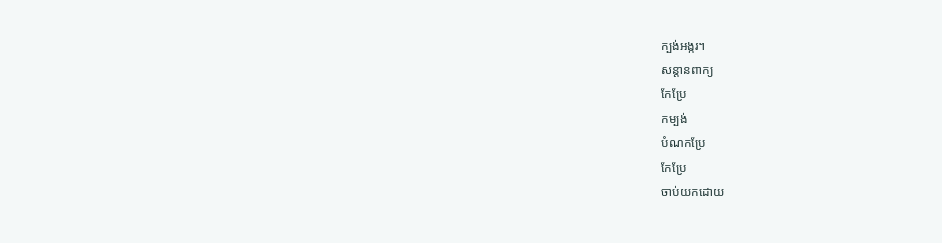ក្បង់អង្ករ។
សន្តានពាក្យ
កែប្រែ
កម្បង់
បំណកប្រែ
កែប្រែ
ចាប់យកដោយ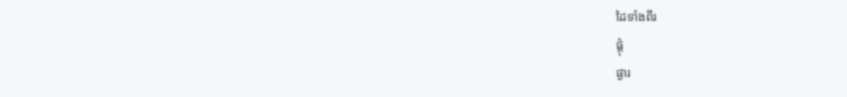ដៃទាំងពីរ
ផ្ដុំ
ផ្ងារ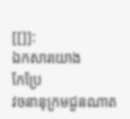[[]]:
ឯកសារយោង
កែប្រែ
វចនានុក្រមជួនណាត